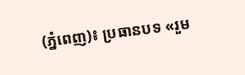(ភ្នំពេញ)៖ ប្រធានបទ «រួម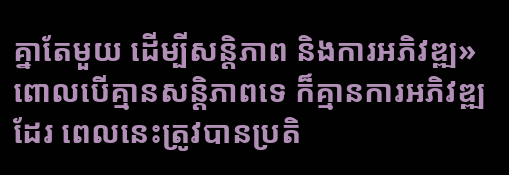គ្នាតែមួយ ដើម្បីសន្តិភាព និងការអភិវឌ្ឍ» ពោលបើគ្មានសន្តិភាពទេ ក៏គ្មានការអភិវឌ្ឍដែរ ពេលនេះត្រូវបានប្រតិ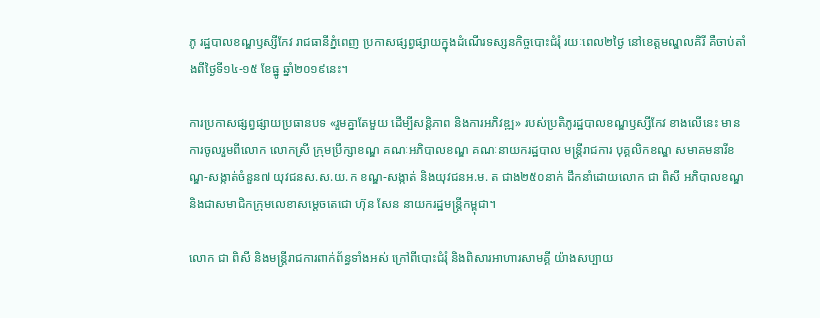ភូ រដ្ឋបាលខណ្ឌឫស្សីកែវ រាជធានីភ្នំពេញ ប្រកាសផ្សព្វផ្សាយក្នុងដំណើរទស្សនកិច្ចបោះជំរុំ រយៈពេល២ថ្ងៃ នៅខេត្តមណ្ឌលគិរី គឺចាប់តាំងពីថ្ងៃទី១៤-១៥ ខែធ្នូ ឆ្នាំ២០១៩នេះ។

ការប្រកាសផ្សព្វផ្សាយប្រធានបទ «រួមគ្នាតែមួយ ដើម្បីសន្តិភាព និងការអភិវឌ្ឍ» របស់ប្រតិភូរដ្ឋបាលខណ្ឌឫស្សីកែវ ខាងលើនេះ មានការចូលរួមពីលោក លោកស្រី ក្រុមប្រឹក្សាខណ្ឌ គណៈអភិបាលខណ្ឌ គណៈនាយករដ្ឋបាល មន្ត្រីរាជការ បុគ្គលិកខណ្ឌ សមាគមនារីខណ្ឌ-សង្កាត់ចំនួន៧ យុវជនស.ស.យ.ក ខណ្ឌ-សង្កាត់ និងយុវជនអ.ម. ត ជាង២៥០នាក់ ដឹកនាំដោយលោក ជា ពិសី អភិបាលខណ្ឌ និងជាសមាជិកក្រុមលេខាសម្ដេចតេជោ ហ៊ុន សែន នាយករដ្ឋមន្ត្រីកម្ពុជា។

លោក ជា ពិសី និងមន្ត្រីរាជការពាក់ព័ន្ធទាំងអស់ ក្រៅពីបោះជំរុំ និងពិសារអាហារសាមគ្គី យ៉ាងសប្បាយ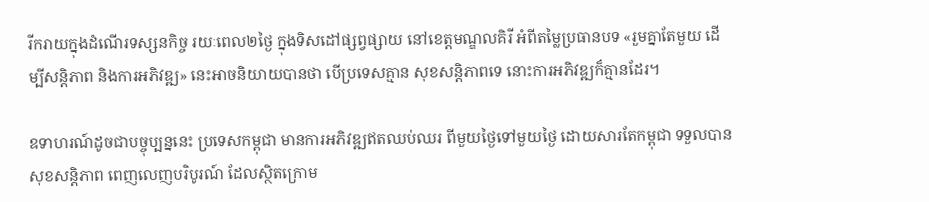រីករាយក្នុងដំណើរទស្សនកិច្ច រយៈពេល២ថ្ងៃ ក្នុងទិសដៅផ្សព្វផ្សាយ នៅខេត្តមណ្ឌលគិរី អំពីតម្លៃប្រធានបទ «រួមគ្នាតែមួយ ដើម្បីសន្តិភាព និងការអភិវឌ្ឍ» នេះអាចនិយាយបានថា បើប្រទេសគ្មាន សុខសន្តិភាពទេ នោះការអភិវឌ្ឍក៏គ្មានដែរ។

ឧទាហរណ៍ដូចជាបច្ចុប្បន្ននេះ ប្រទេសកម្ពុជា មានការអភិវឌ្ឍឥតឈប់ឈរ ពីមួយថ្ងៃទៅមួយថ្ងៃ ដោយសារតែកម្ពុជា ទទួលបានសុខសន្តិភាព ពេញលេញបរិបូរណ៍ ដែលស្ថិតក្រោម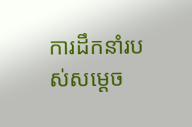ការដឹកនាំរបស់សម្ដេច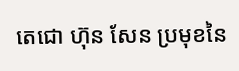តេជោ ហ៊ុន សែន ប្រមុខនៃ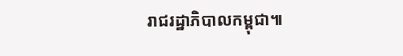រាជរដ្ឋាភិបាលកម្ពុជា៕